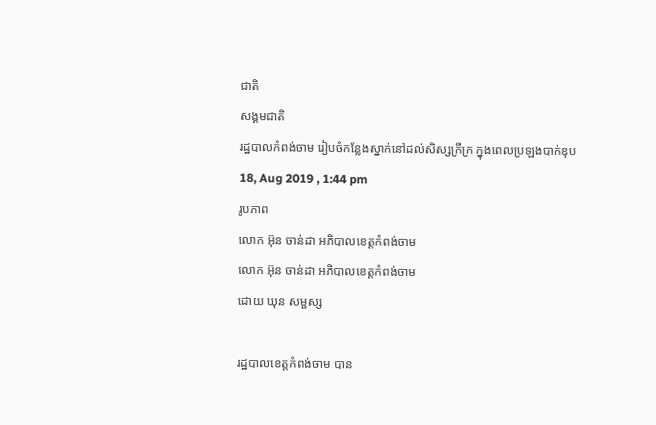ជាតិ
សង្គមជាតិ
រដ្ឋបាលកំពង់ចាម រៀបចំកន្លែងស្នាក់នៅដល់សិស្សក្រីក្រ ក្នុងពេលប្រឡងបាក់ឌុប
18, Aug 2019 , 1:44 pm
រូបភាព
លោក អ៊ុន ចាន់ដា អភិបាលខេត្តកំពង់ចាម
លោក អ៊ុន ចាន់ដា អភិបាលខេត្តកំពង់ចាម
ដោយ ឃុន សម្ផស្ស

រដ្ឋបាលខេត្តកំពង់ចាម បាន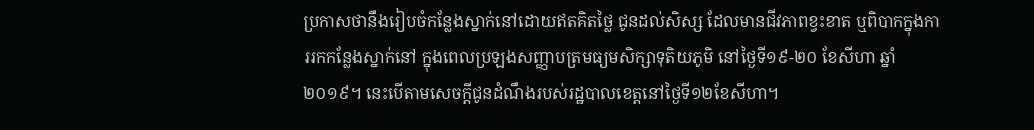ប្រកាសថានឹងរៀបចំកន្លែងស្នាក់នៅដោយឥតគិតថ្លៃ ជូនដល់សិស្ស ដែលមានជីវភាពខ្វះខាត ឬពិបាកក្នុងការរកកន្លែងស្នាក់នៅ ក្នុងពេលប្រឡងសញ្ញាបត្រមធ្យមសិក្សាទុតិយភូមិ នៅថ្ងៃទី១៩-២០ ខែសីហា ឆ្នាំ២០១៩។ នេះបើតាមសេចក្ដីជូនដំណឹងរបស់រដ្ឋបាលខេត្តនៅថ្ងៃទី១២ខែសីហា។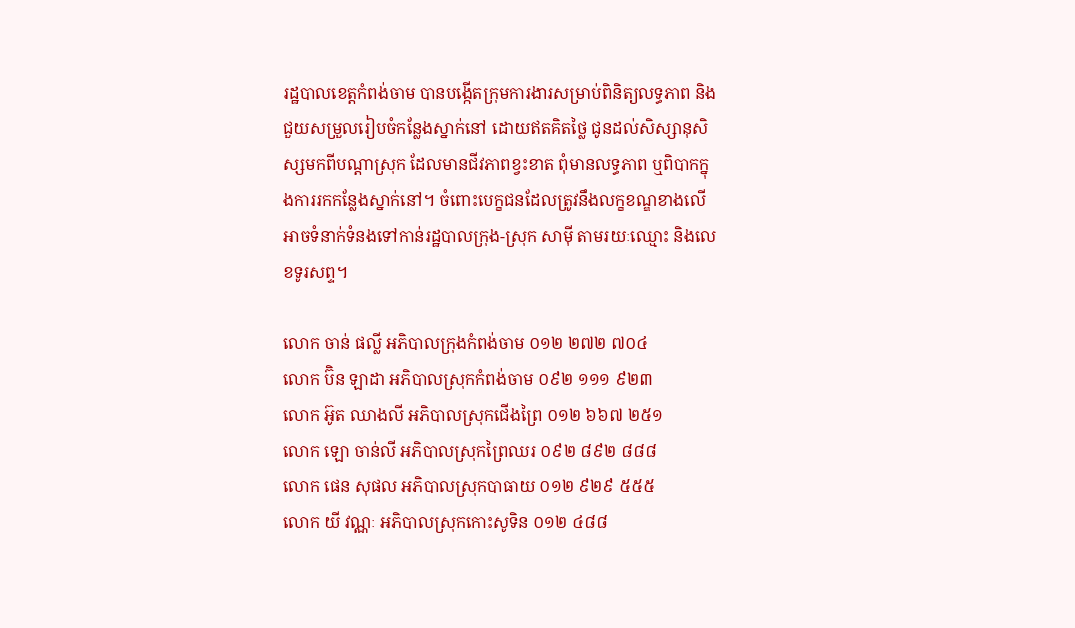រដ្ឋបាលខេត្តកំពង់ចាម បានបង្កើតក្រុមការងារសម្រាប់ពិនិត្យលទ្ធភាព និងជួយសម្រួលរៀបចំកន្លែងស្នាក់នៅ ដោយឥតគិតថ្លៃ ជូនដល់សិស្សានុសិស្សមកពីបណ្តាស្រុក ដែលមានជីវភាពខ្វះខាត ពុំមានលទ្ធភាព ឬពិបាកក្នុងការរកកន្លែងស្នាក់នៅ។ ចំពោះបេក្ខជនដែលត្រូវនឹងលក្ខខណ្ឌខាងលើ អាចទំនាក់ទំនងទៅកាន់រដ្ឋបាលក្រុង-ស្រុក សាម៉ី តាមរយៈឈ្មោះ និងលេខទូរសព្ទ។

លោក ចាន់ ផល្លី អភិបាលក្រុងកំពង់ចាម ០១២ ២៧២ ៧០៤
លោក ប៊ិន ឡាដា អភិបាលស្រុកកំពង់ចាម ០៩២ ១១១ ៩២៣
លោក អ៊ូត ឈាងលី អភិបាលស្រុកជើងព្រៃ ០១២ ៦៦៧ ២៥១
លោក ឡោ ចាន់លី អភិបាលស្រុកព្រៃឈរ ០៩២ ៨៩២ ៨៨៨
លោក ផេន សុផល អភិបាលស្រុកបាធាយ ០១២ ៩២៩ ៥៥៥
លោក យី វណ្ណៈ អភិបាលស្រុកកោះសូទិន ០១២ ៤៨៨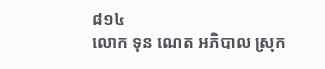៨១៤
លោក ទុន ណេត អភិបាល ស្រុក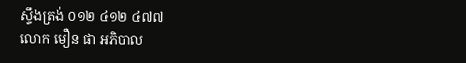ស្ទឹងត្រង់ ០១២ ៤១២ ៤៧៧
លោក មឿន ផា អភិបាល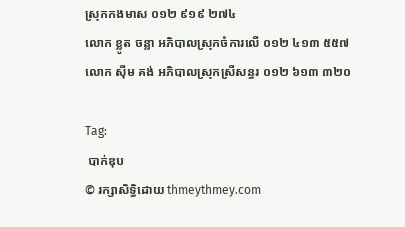ស្រុកកងមាស ០១២ ៩១៩ ២៧៤
លោក ខ្លូត ចន្លា អភិបាលស្រុកចំការលើ ០១២ ៤១៣ ៥៥៧
លោក ស៊ីម គង់ អភិបាលស្រុកស្រីសន្ធរ ០១២ ៦១៣ ៣២០

Tag:
 បាក់ឌុប
© រក្សាសិទ្ធិដោយ thmeythmey.com